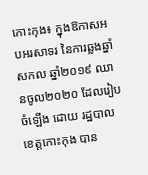កោះកុង៖ ក្នុងឱកាសអបអរសាទរ នៃការឆ្លងឆ្នាំសកល ឆ្នាំ២០១៩ ឈានចូល២០២០ ដែលរៀបចំឡើង ដោយ រដ្ឋបាល ខេត្តកោះកុង បាន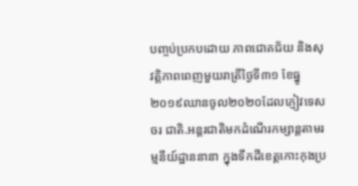បញ្ចប់ប្រកបដោយ ភាពជោគជ័យ និងសុវត្តិភាពពេញមួយរាត្រីថ្ងៃទី៣១ ខែធ្នូ២០១៩ឈានចូល២០២០ដែលភ្ញៀវទេសចរ ជាតិ.អន្តរជាតិមកដំណើរកម្សាន្តតាមរម្មនីយ៍ដ្ឋាននានា ក្នុងទឹកដីខេត្តកោះកុងប្រ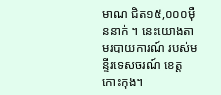មាណ ជិត១៥,០០០ម៉ឺននាក់ ។ នេះយោងតាមរបាយការណ៍ របស់មន្ទីរទេសចរណ៍ ខេត្តកោះកុង។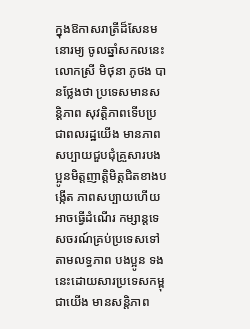ក្នុងឱកាសរាត្រីដ៏សែនមនោរម្យ ចូលឆ្នាំសកលនេះ លោកស្រី មិថុនា ភូថង បានថ្លែងថា ប្រទេសមានសន្តិភាព សុវត្តិភាពទើបប្រជាពលរដ្ឋយើង មានភាពសប្បាយជួបជុំគ្រួសារបងប្អូនមិត្តញាតិ្តមិត្តជិតខាងបង្កើត ភាពសប្បាយហើយអាចធ្វើដំណើរ កម្សាន្តទេសចរណ៍គ្រប់ប្រទេសទៅតាមលទ្ធភាព បងប្អូន ទងនេះដោយសារប្រទេសកម្ពុជាយើង មានសន្តិភាព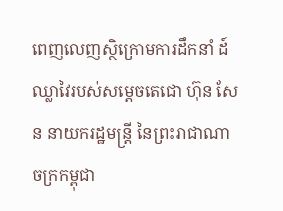ពេញលេញស្ថិក្រោមការដឹកនាំ ដ៍ឈ្លាវៃរបស់សម្តេចតេជោ ហ៊ុន សែន នាយករដ្ឋមន្ត្រី នៃព្រះរាជាណាចក្រកម្ពុជា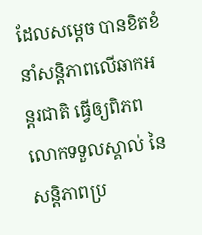ដែលសម្តេច បានខិតខំនាំសន្តិភាពលើឆាកអន្តរជាតិ ធ្វើឲ្យពិភពលោកទទួលស្គាល់ នៃសន្តិភាពប្រ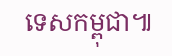ទេសកម្ពុជា៕